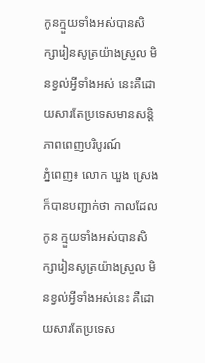កូនក្មួយទាំងអស់បានសិក្សារៀនសូត្រយ៉ាងស្រួល មិនខ្វល់អ្វីទាំងអស់ នេះគឺដោយសារតែប្រទេសមានសន្តិភាពពេញបរិបូរណ៍
ភ្នំពេញ៖ លោក ឃួង ស្រេង ក៏បានបញ្ជាក់ថា កាលដែលកូន ក្មួយទាំងអស់បានសិក្សារៀនសូត្រយ៉ាងស្រួល មិនខ្វល់អ្វីទាំងអស់នេះ គឺដោយសារតែប្រទេស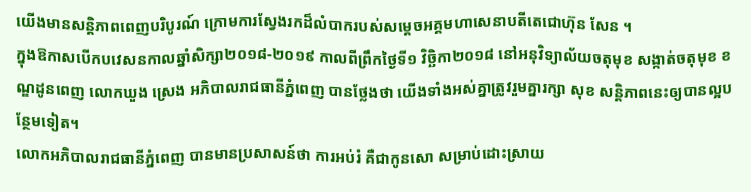យើងមានសន្តិភាពពេញបរិបូរណ៍ ក្រោមការស្វែងរកដ៏លំបាករបស់សម្តេចអគ្គមហាសេនាបតីតេជោហ៊ុន សែន ។
ក្នុងឱកាសបើកបវេសនកាលឆ្នាំសិក្សា២០១៨-២០១៩ កាលពីព្រឹកថ្ងៃទី១ វិច្ឆិកា២០១៨ នៅអនុវិទ្យាល័យចតុមុខ សង្កាត់ចតុមុខ ខណ្ឌដូនពេញ លោកឃួង ស្រេង អភិបាលរាជធានីភ្នំពេញ បានថ្លែងថា យើងទាំងអស់គ្នាត្រូវរួមគ្នារក្សា សុខ សន្តិភាពនេះឲ្យបានល្អបន្ថែមទៀត។
លោកអភិបាលរាជធានីភ្នំពេញ បានមានប្រសាសន៍ថា ការអប់រំ គឺជាកូនសោ សម្រាប់ដោះស្រាយ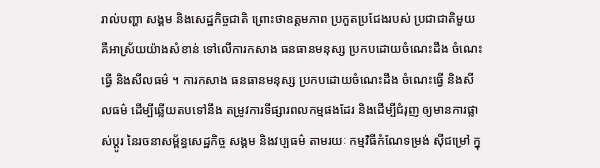រាល់បញ្ហា សង្គម និងសេដ្ឋកិច្ចជាតិ ព្រោះថាឧត្តមភាព ប្រកួតប្រជែងរបស់ ប្រជាជាតិមួយ គឺអាស្រ័យយ៉ាងសំខាន់ ទៅលើការកសាង ធនធានមនុស្ស ប្រកបដោយចំណេះដឹង ចំណេះធ្វើ និងសីលធម៌ ។ ការកសាង ធនធានមនុស្ស ប្រកបដោយចំណេះដឹង ចំណេះធ្វើ និងសីលធម៌ ដើម្បីឆ្លើយតបទៅនឹង តម្រូវការទីផ្សារពលកម្មផងដែរ និងដើម្បីជំរុញ ឲ្យមានការផ្លាស់ប្តូរ នៃរចនាសម្ព័ន្ធសេដ្ឋកិច្ច សង្គម និងវប្បធម៌ តាមរយៈ កម្មវិធីកំណែទម្រង់ ស៊ីជម្រៅ ក្នុ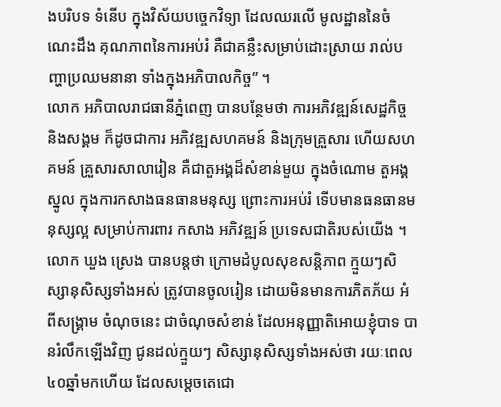ងបរិបទ ទំនើប ក្នុងវិស័យបច្ចេកវិទ្យា ដែលឈរលើ មូលដ្ឋាននៃចំណេះដឹង គុណភាពនៃការអប់រំ គឺជាគន្លឺះសម្រាប់ដោះស្រាយ រាល់បញ្ហាប្រឈមនានា ទាំងក្នុងអភិបាលកិច្ច” ។
លោក អភិបាលរាជធានីភ្នំពេញ បានបន្ថែមថា ការអភិវឌ្ឍន៍សេដ្ឋកិច្ច និងសង្គម ក៏ដូចជាការ អភិវឌ្ឍសហគមន៍ និងក្រុមគ្រួសារ ហើយសហគមន៍ គ្រួសារសាលារៀន គឺជាតួអង្គដ៏សំខាន់មួយ ក្នុងចំណោម តួអង្គស្នូល ក្នុងការកសាងធនធានមនុស្ស ព្រោះការអប់រំ ទើបមានធនធានមនុស្សល្អ សម្រាប់ការពារ កសាង អភិវឌ្ឍន៍ ប្រទេសជាតិរបស់យើង ។
លោក ឃួង ស្រេង បានបន្តថា ក្រោមដំបូលសុខសន្តិភាព ក្មួយៗសិស្សានុសិស្សទាំងអស់ ត្រូវបានចូលរៀន ដោយមិនមានការភិតភ័យ អំពីសង្គ្រាម ចំណុចនេះ ជាចំណុចសំខាន់ ដែលអនុញ្ញាតិអោយខ្ញុំបាទ បានរំលឹកឡើងវិញ ជូនដល់ក្មួយៗ សិស្សានុសិស្សទាំងអស់ថា រយៈពេល ៤០ឆ្នាំមកហើយ ដែលសម្តេចតេជោ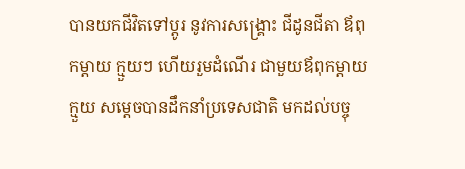បានយកជីវិតទៅប្តូរ នូវការសង្គ្រោះ ជីដូនជីតា ឪពុកម្តាយ ក្មួយៗ ហើយរួមដំណើរ ជាមួយឪពុកម្តាយក្មួយ សម្តេចបានដឹកនាំប្រទេសជាតិ មកដល់បច្ចុ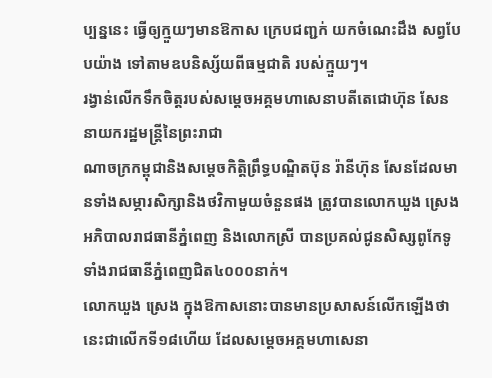ប្បន្ននេះ ធ្វើឲ្យក្មួយៗមានឱកាស ក្រេបជញ្ជក់ យកចំណេះដឹង សព្វបែបយ៉ាង ទៅតាមឧបនិស្ស័យពីធម្មជាតិ របស់ក្មួយៗ។
រង្វាន់លើកទឹកចិត្តរបស់សម្តេចអគ្គមហាសេនាបតីតេជោហ៊ុន សែន នាយករដ្ឋមន្ត្រីនៃព្រះរាជា
ណាចក្រកម្ពុជានិងសម្តេចកិត្តិព្រឹទ្ធបណ្ឌិតប៊ុន រ៉ានីហ៊ុន សែនដែលមានទាំងសម្ភារសិក្សានិងថវិកាមួយចំនួនផង ត្រូវបានលោកឃួង ស្រេង អភិបាលរាជធានីភ្នំពេញ និងលោកស្រី បានប្រគល់ជូនសិស្សពូកែទូទាំងរាជធានីភ្នំពេញជិត៤០០០នាក់។
លោកឃួង ស្រេង ក្នុងឱកាសនោះបានមានប្រសាសន៍លើកឡើងថា នេះជាលើកទី១៨ហើយ ដែលសម្តេចអគ្គមហាសេនា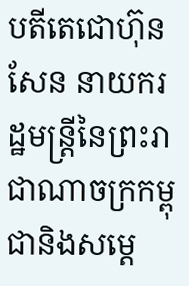បតីតេជោហ៊ុន សែន នាយករដ្ឋមន្ត្រីនៃព្រះរាជាណាចក្រកម្ពុជានិងសម្តេ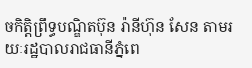ចកិត្តិព្រឹទ្ធបណ្ឌិតប៊ុន រ៉ានីហ៊ុន សែន តាមរយៈរដ្ឋបាលរាជធានីភ្នំពេ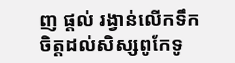ញ ផ្តល់ រង្វាន់លើកទឹកចិត្តដល់សិស្សពូកែទូ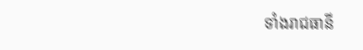ទាំងរាជធានី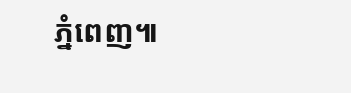ភ្នំពេញ៕